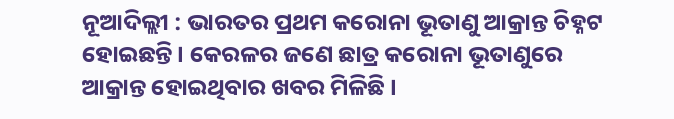ନୂଆଦିଲ୍ଲୀ : ଭାରତର ପ୍ରଥମ କରୋନା ଭୂତାଣୁ ଆକ୍ରାନ୍ତ ଚିହ୍ନଟ ହୋଇଛନ୍ତି । କେରଳର ଜଣେ ଛାତ୍ର କରୋନା ଭୂତାଣୁରେ ଆକ୍ରାନ୍ତ ହୋଇଥିବାର ଖବର ମିଳିଛି ।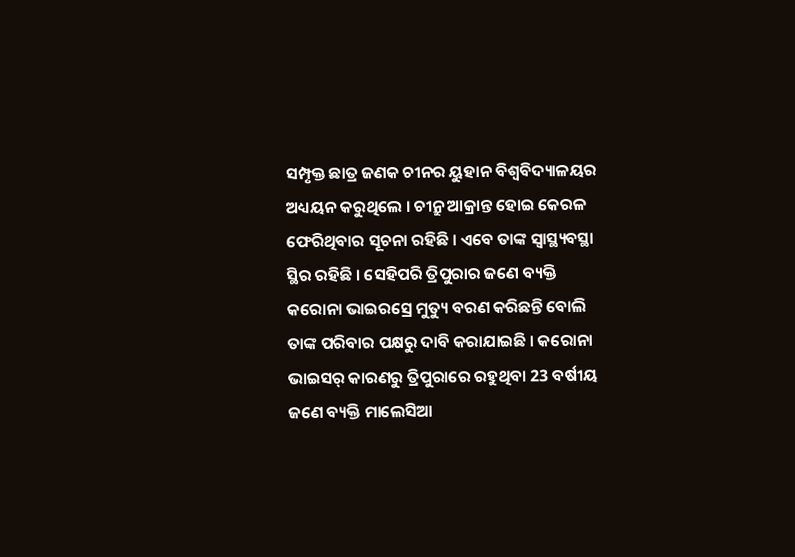ସମ୍ପୃକ୍ତ ଛାତ୍ର ଜଣକ ଚୀନର ୟୁହାନ ବିଶ୍ବବିଦ୍ୟାଳୟର ଅଧ୍ୟୟନ କରୁଥିଲେ । ଚୀନ୍ରୁ ଆକ୍ରାନ୍ତ ହୋଇ କେରଳ ଫେରିଥିବାର ସୂଚନା ରହିଛି । ଏବେ ତାଙ୍କ ସ୍ବାସ୍ଥ୍ୟବସ୍ଥା ସ୍ଥିର ରହିଛି । ସେହିପରି ତ୍ରିପୁରାର ଜଣେ ବ୍ୟକ୍ତି କରୋନା ଭାଇରସ୍ରେ ମୁତ୍ୟୁ ବରଣ କରିଛନ୍ତି ବୋଲି ତାଙ୍କ ପରିବାର ପକ୍ଷରୁ ଦାବି କରାଯାଇଛି । କରୋନା ଭାଇସର୍ କାରଣରୁ ତ୍ରିପୁରାରେ ରହୁଥିବା 23 ବର୍ଷୀୟ ଜଣେ ବ୍ୟକ୍ତି ମାଲେସିଆ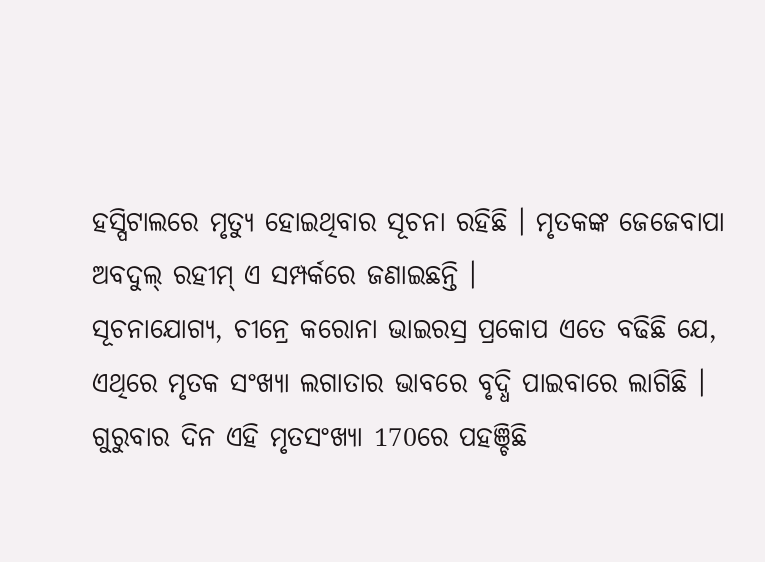ହସ୍ପିଟାଲରେ ମୃତ୍ୟୁ ହୋଇଥିବାର ସୂଚନା ରହିଛି । ମୃତକଙ୍କ ଜେଜେବାପା ଅବଦୁଲ୍ ରହୀମ୍ ଏ ସମ୍ପର୍କରେ ଜଣାଇଛନ୍ତି ।
ସୂଚନାଯୋଗ୍ୟ, ଚୀନ୍ରେ କରୋନା ଭାଇରସ୍ର ପ୍ରକୋପ ଏତେ ବଢିଛି ଯେ, ଏଥିରେ ମୃତକ ସଂଖ୍ୟା ଲଗାତାର ଭାବରେ ବୃଦ୍ଧି ପାଇବାରେ ଲାଗିଛି । ଗୁରୁବାର ଦିନ ଏହି ମୃତସଂଖ୍ୟା 170ରେ ପହଞ୍ଚିଛି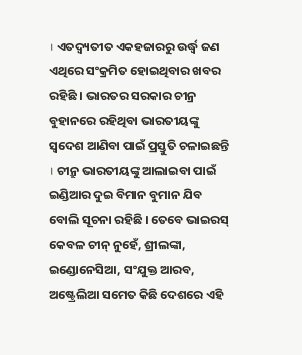। ଏତଦ୍ବ୍ୟତୀତ ଏକହଜାରରୁ ଉର୍ଦ୍ଧ୍ବ ଜଣ ଏଥିରେ ସଂକ୍ରମିତ ହୋଇଥିବାର ଖବର ରହିଛି । ଭାରତର ସରକାର ଚୀନ୍ର ବୁହାନରେ ରହିଥିବା ଭାରତୀୟଙ୍କୁ ସ୍ବଦେଶ ଆଣିବା ପାଇଁ ପ୍ରସ୍ତୁତି ଚଳାଇଛନ୍ତି । ଚୀନ୍ରୁ ଭାରତୀୟଙ୍କୁ ଆଲାଇବା ପାଇଁ ଇଣ୍ଡିଆର ଦୁଇ ବିମାନ ବୁମାନ ଯିବ ବୋଲି ସୂଚନା ରହିଛି । ତେବେ ଭାଇରସ୍ କେବଳ ଚୀନ୍ ନୁହେଁ, ଶ୍ରୀଲଙ୍କା, ଇଣ୍ଡୋନେସିଆ, ସଂଯୁକ୍ତ ଆରବ, ଅଷ୍ଟ୍ରେଲିଆ ସମେତ କିଛି ଦେଶରେ ଏହି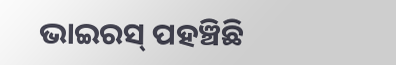ଭାଇରସ୍ ପହଞ୍ଚିଛି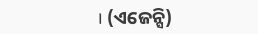। (ଏଜେନ୍ସି)